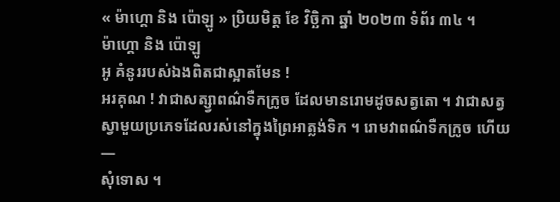« ម៉ាហ្គោ និង ប៉ោឡូ » ប្រិយមិត្ត ខែ វិច្ឆិកា ឆ្នាំ ២០២៣ ទំព័រ ៣៤ ។
ម៉ាហ្គោ និង ប៉ោឡូ
អូ គំនូររបស់ឯងពិតជាស្អាតមែន !
អរគុណ ! វាជាសត្ស្វាពណ៌ទឺកក្រូច ដែលមានរោមដូចសត្វតោ ។ វាជាសត្វស្វាមួយប្រភេទដែលរស់នៅក្នុងព្រៃអាត្លង់ទិក ។ រោមវាពណ៌ទឺកក្រូច ហើយ—
សុំទោស ។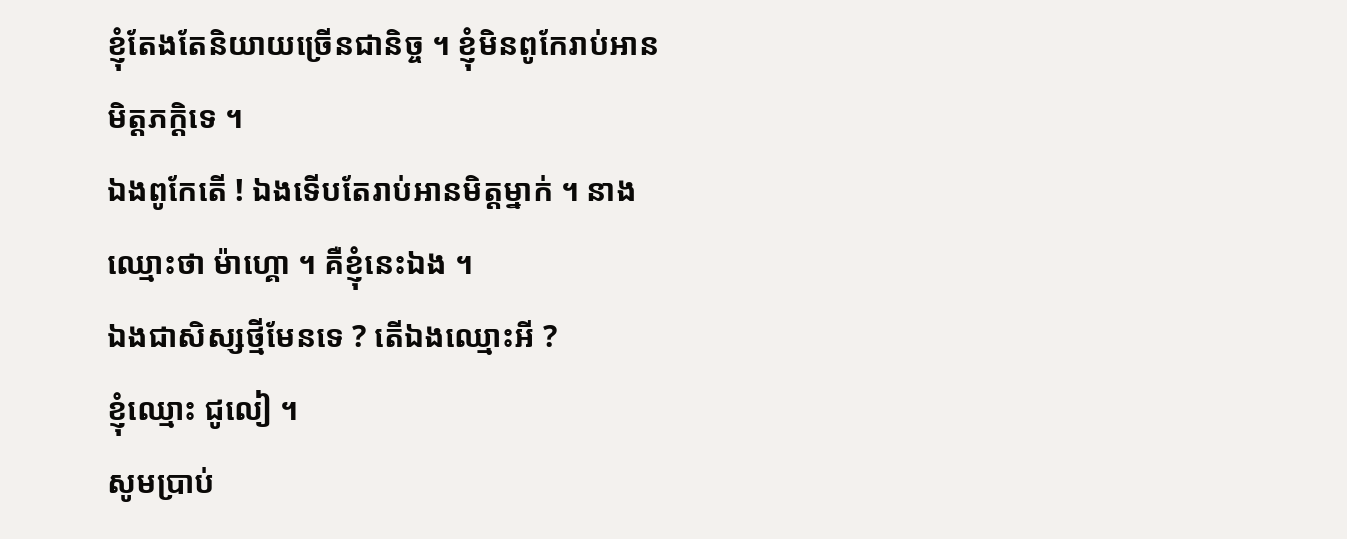ខ្ញុំតែងតែនិយាយច្រើនជានិច្ច ។ ខ្ញុំមិនពូកែរាប់អានមិត្តភក្តិទេ ។
ឯងពូកែតើ ! ឯងទើបតែរាប់អានមិត្តម្នាក់ ។ នាងឈ្មោះថា ម៉ាហ្គោ ។ គឺខ្ញុំនេះឯង ។
ឯងជាសិស្សថ្មីមែនទេ ? តើឯងឈ្មោះអី ?
ខ្ញុំឈ្មោះ ជូលៀ ។
សូមប្រាប់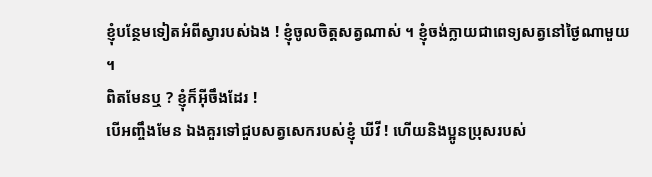ខ្ញុំបន្ថែមទៀតអំពីស្វារបស់ឯង ! ខ្ញុំចូលចិត្តសត្វណាស់ ។ ខ្ញុំចង់ក្លាយជាពេទ្យសត្វនៅថ្ងៃណាមួយ ។
ពិតមែនឬ ? ខ្ញុំក៏អ៊ីចឹងដែរ !
បើអញ្ចឹងមែន ឯងគួរទៅជួបសត្វសេករបស់ខ្ញុំ ឃីវី ! ហើយនិងប្អូនប្រុសរបស់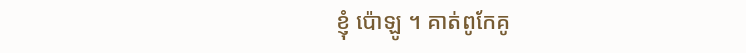ខ្ញុំ ប៉ោឡូ ។ គាត់ពូកែគូ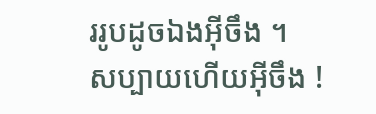ររូបដូចឯងអ៊ីចឹង ។
សប្បាយហើយអ៊ីចឹង !